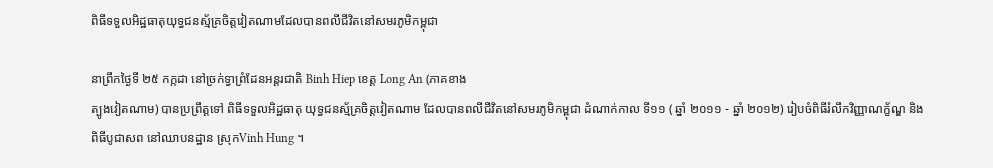ពិធីទទួលអិដ្ឋធាតុយុទ្ធជនស្ម័គ្រចិត្តវៀតណាមដែលបានពលីជីវិតនៅសមរភូមិកម្ពុជា

នាព្រឹកថ្ងៃទី ២៥ កក្កដា នៅច្រក់ទ្វាព្រំដែនអន្តរជាតិ Binh Hiep ខេត្ត Long An (ភាគខាង
ត្បូងវៀតណាម) បានប្រព្រឹត្តទៅ ពិធីទទួលអិដ្ឋធាតុ យុទ្ធជនស្ម័គ្រចិត្តវៀតណាម ដែលបានពលីជីវិតនៅសមរភូមិកម្ពុជា ដំណាក់កាល ទី១១ ( ឆ្នាំ ២០១១ - ឆ្នាំ ២០១២) រៀបចំពិធីរំលឹកវិញ្ញាណក្ខ័ណ្ឌ និងពិធីបូជាសព នៅឈាបនដ្ឋាន ស្រុកVinh Hung ។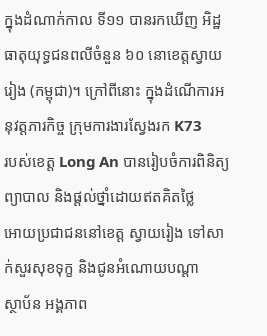ក្នុងដំណាក់កាល ទី១១ បានរកឃើញ អិដ្ឋធាតុយុទ្ធជនពលីចំនួន ៦០ នោខេត្តស្វាយ
រៀង (កម្ពុជា)។ ក្រៅពីនោះ ក្នុងដំណើការអនុវត្តភារកិច្ច ក្រុមការងារស្វែងរក K73
របស់ខេត្ត Long An បានរៀបចំការពិនិត្យព្យាបាល និងផ្តល់ថ្នាំដោយឥតគិតថ្លៃ
អោយប្រជាជននៅខេត្ត ស្វាយរៀង ទៅសាក់សួរសុខទុក្ខ និងជូនអំណោយបណ្ដា
ស្ថាប័ន អង្គភាព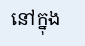នៅក្នុង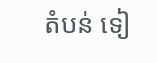តំបន់ ទៀ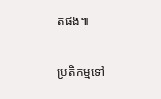តផង៕

ប្រតិកម្មទៅ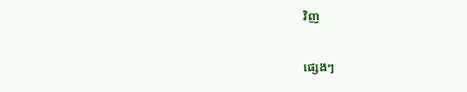វិញ

ផ្សេងៗ